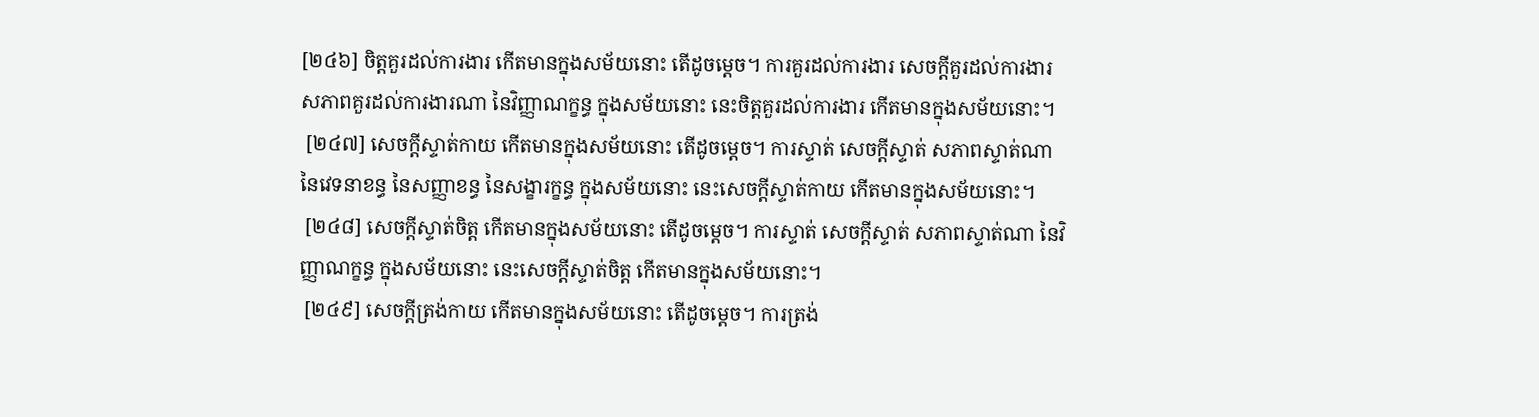[២៤៦] ចិត្តគួរដល់ការងារ កើតមានក្នុងសម័យនោះ តើដូចម្តេច។ ការគួរដល់ការងារ សេចក្តីគួរដល់ការងារ សភាពគួរដល់ការងារណា នៃវិញ្ញាណក្ខន្ធ ក្នុងសម័យនោះ នេះចិត្តគួរដល់ការងារ កើតមានក្នុងសម័យនោះ។
 [២៤៧] សេចក្តីស្ទាត់កាយ កើតមានក្នុងសម័យនោះ តើដូចម្តេច។ ការស្ទាត់ សេចក្តីស្ទាត់ សភាពស្ទាត់ណា នៃវេទនាខន្ធ នៃសញ្ញាខន្ធ នៃសង្ខារក្ខន្ធ ក្នុងសម័យនោះ នេះសេចក្តីស្ទាត់កាយ កើតមានក្នុងសម័យនោះ។
 [២៤៨] សេចក្តីស្ទាត់ចិត្ត កើតមានក្នុងសម័យនោះ តើដូចម្តេច។ ការស្ទាត់ សេចក្តីស្ទាត់ សភាពស្ទាត់ណា នៃវិញ្ញាណក្ខន្ធ ក្នុងសម័យនោះ នេះសេចក្តីស្ទាត់ចិត្ត កើតមានក្នុងសម័យនោះ។
 [២៤៩] សេចក្តីត្រង់កាយ កើតមានក្នុងសម័យនោះ តើដូចម្តេច។ ការត្រង់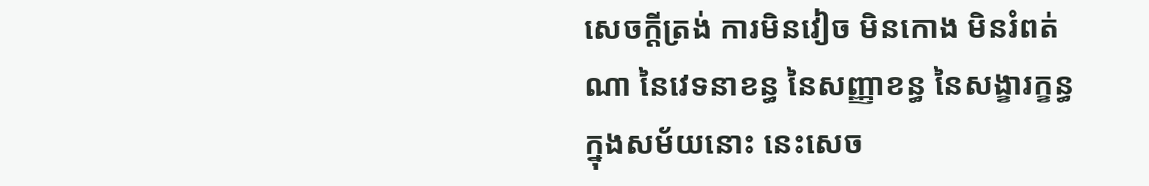សេចក្តីត្រង់ ការមិនវៀច មិនកោង មិនរំពត់ណា នៃវេទនាខន្ធ នៃសញ្ញាខន្ធ នៃសង្ខារក្ខន្ធ ក្នុងសម័យនោះ នេះសេច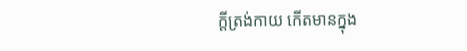ក្តីត្រង់កាយ កើតមានក្នុង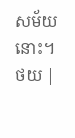សម័យនោះ។
ថយ |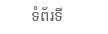ទំព័រទី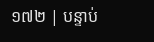១៧២ | បន្ទាប់